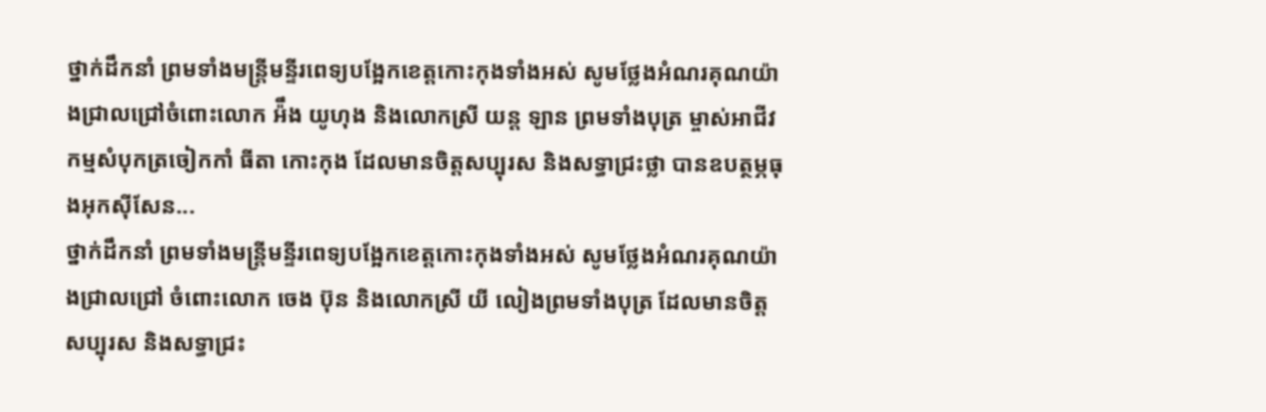ថ្នាក់ដឹកនាំ ព្រមទាំងមន្ត្រីមន្ទីរពេទ្យបង្អែកខេត្តកោះកុងទាំងអស់ សូមថ្លែងអំណរគុណយ៉ាងជ្រាលជ្រៅចំពោះលោក អ៉ឹង យូហុង និងលោកស្រី យន្ត ឡាន ព្រមទាំងបុត្រ ម្ចាស់អាជីវកម្មសំបុកត្រចៀកកាំ ធីតា កោះកុង ដែលមានចិត្តសប្បុរស និងសទ្ធាជ្រះថ្លា បានឧបត្ថម្ភធុងអុកស៊ីសែន...
ថ្នាក់ដឹកនាំ ព្រមទាំងមន្ត្រីមន្ទីរពេទ្យបង្អែកខេត្តកោះកុងទាំងអស់ សូមថ្លែងអំណរគុណយ៉ាងជ្រាលជ្រៅ ចំពោះលោក ចេង ប៊ុន និងលោកស្រី យី លៀងព្រមទាំងបុត្រ ដែលមានចិត្តសប្បុរស និងសទ្ធាជ្រះ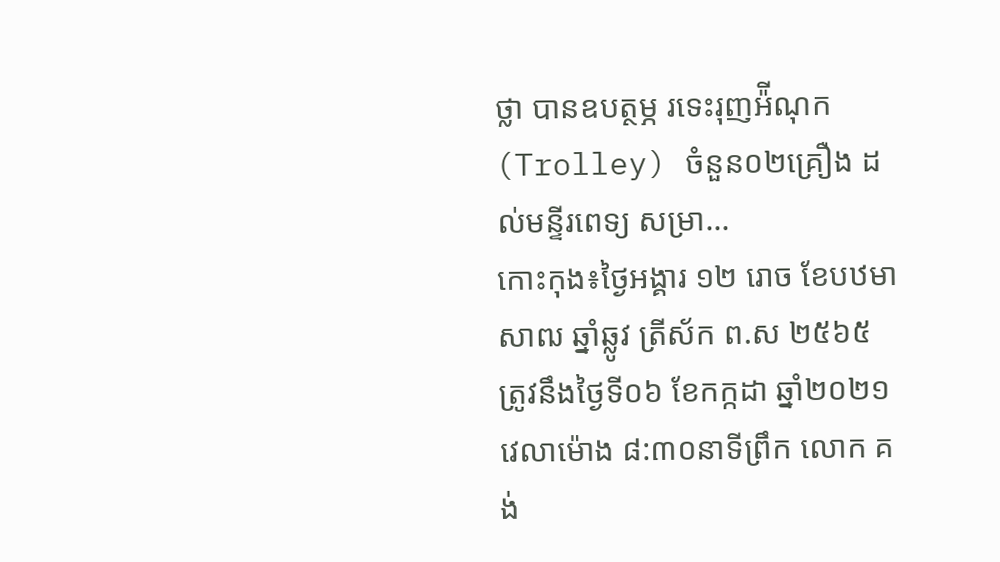ថ្លា បានឧបត្ថម្ភ រទេះរុញអ៉ីណុក (Trolley) ចំនួន០២គ្រឿង ដល់មន្ទីរពេទ្យ សម្រា...
កោះកុង៖ថ្ងៃអង្គារ ១២ រោច ខែបឋមាសាឍ ឆ្នាំឆ្លូវ ត្រីស័ក ព.ស ២៥៦៥ ត្រូវនឹងថ្ងៃទី០៦ ខែកក្កដា ឆ្នាំ២០២១ វេលាម៉ោង ៨:៣០នាទីព្រឹក លោក គង់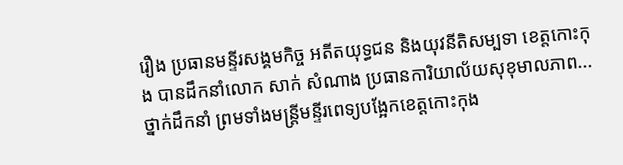រឿង ប្រធានមន្ទីរសង្គមកិច្ច អតីតយុទ្ធជន និងយុវនីតិសម្បទា ខេត្តកោះកុង បានដឹកនាំលោក សាក់ សំណាង ប្រធានការិយាល័យសុខុមាលភាព...
ថ្នាក់ដឹកនាំ ព្រមទាំងមន្ត្រីមន្ទីរពេទ្យបង្អែកខេត្តកោះកុង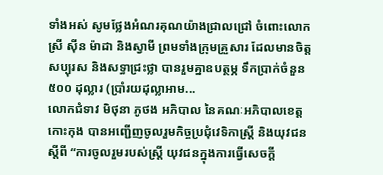ទាំងអស់ សូមថ្លែងអំណរគុណយ៉ាងជ្រាលជ្រៅ ចំពោះលោកស្រី ស៊ីន ម៉ាដា និងស្វាមី ព្រមទាំងក្រុមគ្រួសារ ដែលមានចិត្តសប្បុរស និងសទ្ធាជ្រះថ្លា បានរួមគ្នាឧបត្ថម្ភ ទឹកប្រាក់ចំនួន ៥០០ ដុល្លារ (ប្រាំរយដុល្លាអាម...
លោកជំទាវ មិថុនា ភូថង អភិបាល នៃគណៈអភិបាលខេត្តកោះកុង បានអញ្ជើញចូលរួមកិច្ចប្រជុំវេទិកាស្ត្រី និងយុវជន ស្តីពី “ការចូលរួមរបស់ស្ត្រី យុវជនក្នុងការធ្វើសេចក្តី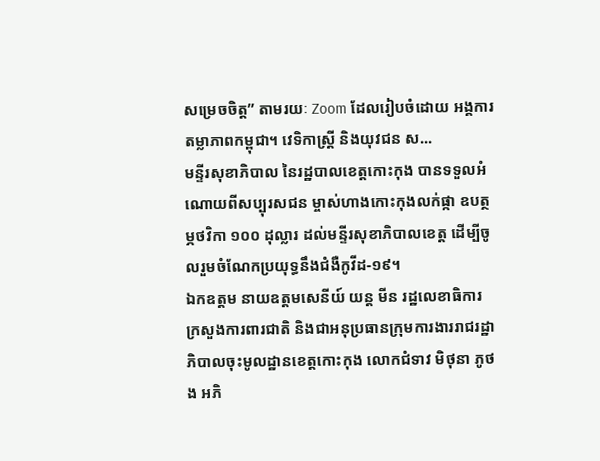សម្រេចចិត្ត” តាមរយៈ Zoom ដែលរៀបចំដោយ អង្គការតម្លាភាពកម្ពុជា។ វេទិកាស្ត្រី និងយុវជន ស...
មន្ទីរសុខាភិបាល នៃរដ្ឋបាលខេត្តកោះកុង បានទទួលអំណោយពីសប្បុរសជន ម្ចាស់ហាងកោះកុងលក់ផ្កា ឧបត្ថម្ភថវិកា ១០០ ដុល្លារ ដល់មន្ទីរសុខាភិបាលខេត្ត ដើម្បីចូលរួមចំណែកប្រយុទ្ធនឹងជំងឺកូវីដ-១៩។
ឯកឧត្ដម នាយឧត្ដមសេនីយ៍ យន្ត មីន រដ្ឋលេខាធិការ ក្រសួងការពារជាតិ និងជាអនុប្រធានក្រុមការងាររាជរដ្ឋាភិបាលចុះមូលដ្ឋានខេត្តកោះកុង លោកជំទាវ មិថុនា ភូថង អភិ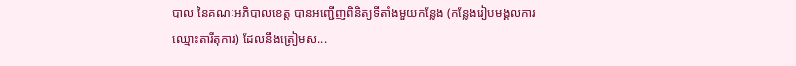បាល នៃគណៈអភិបាលខេត្ត បានអញ្ជើញពិនិត្យទីតាំងមួយកន្លែង (កន្លែងរៀបមង្គលការឈ្មោះតារីតុការ) ដែលនឹងត្រៀមស...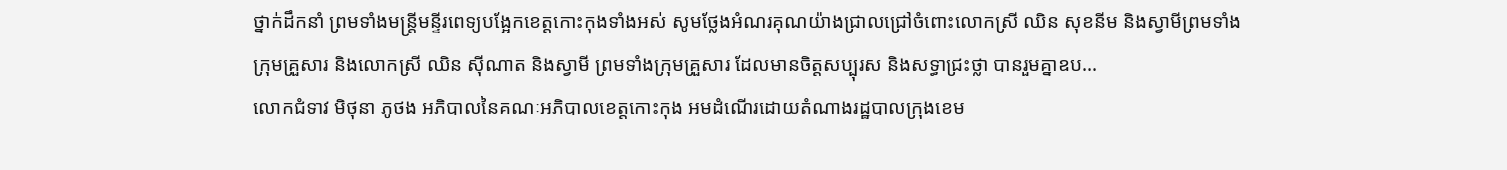ថ្នាក់ដឹកនាំ ព្រមទាំងមន្ត្រីមន្ទីរពេទ្យបង្អែកខេត្តកោះកុងទាំងអស់ សូមថ្លែងអំណរគុណយ៉ាងជ្រាលជ្រៅចំពោះលោកស្រី ឈិន សុខនីម និងស្វាមីព្រមទាំងក្រុមគ្រួសារ និងលោកស្រី ឈិន ស៊ីណាត និងស្វាមី ព្រមទាំងក្រុមគ្រួសារ ដែលមានចិត្តសប្បុរស និងសទ្ធាជ្រះថ្លា បានរួមគ្នាឧប...
លោកជំទាវ មិថុនា ភូថង អភិបាលនៃគណៈអភិបាលខេត្តកោះកុង អមដំណើរដោយតំណាងរដ្ឋបាលក្រុងខេម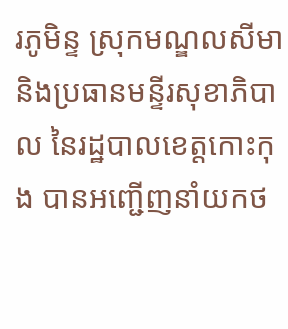រភូមិន្ទ ស្រុកមណ្ឌលសីមា និងប្រធានមន្ទីរសុខាភិបាល នៃរដ្ឋបាលខេត្តកោះកុង បានអញ្ជើញនាំយកថ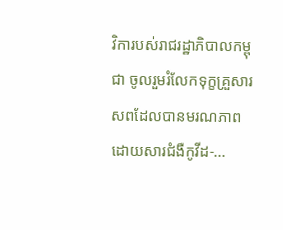វិការបស់រាជរដ្ឋាភិបាលកម្ពុជា ចូលរួមរំលែកទុក្ខគ្រួសារសពដែលបានមរណភាពដោយសារជំងឺកូវីដ-...